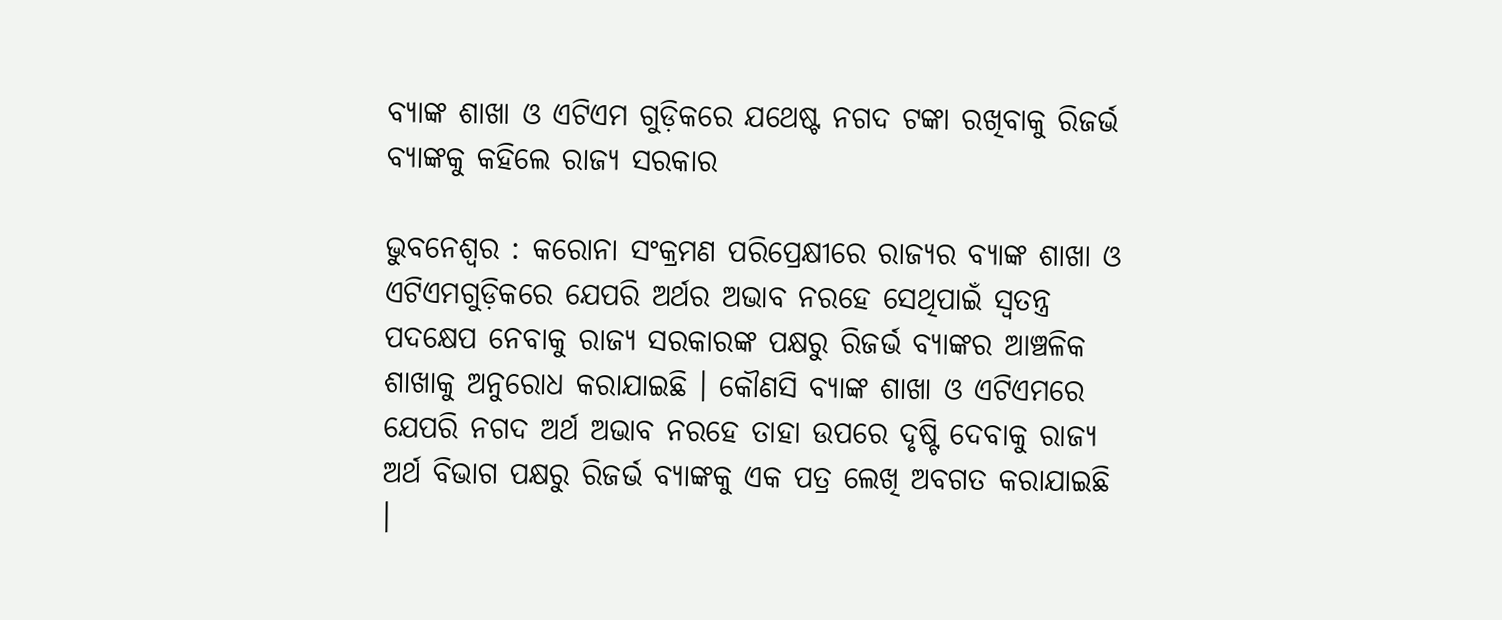ବ୍ୟାଙ୍କ ଶାଖା ଓ ଏଟିଏମ ଗୁଡ଼ିକରେ ଯଥେଷ୍ଟ ନଗଦ ଟଙ୍କା ରଖିବାକୁ ରିଜର୍ଭ ବ୍ୟାଙ୍କକୁ କହିଲେ ରାଜ୍ୟ ସରକାର

ଭୁବନେଶ୍ୱର : କରୋନା ସଂକ୍ରମଣ ପରିପ୍ରେକ୍ଷୀରେ ରାଜ୍ୟର ବ୍ୟାଙ୍କ ଶାଖା ଓ ଏଟିଏମଗୁଡ଼ିକରେ ଯେପରି ଅର୍ଥର ଅଭାବ ନରହେ ସେଥିପାଇଁ ସ୍ୱତନ୍ତ୍ର ପଦକ୍ଷେପ ନେବାକୁ ରାଜ୍ୟ ସରକାରଙ୍କ ପକ୍ଷରୁ ରିଜର୍ଭ ବ୍ୟାଙ୍କର ଆଞ୍ଚଳିକ ଶାଖାକୁ ଅନୁରୋଧ କରାଯାଇଛି । କୌଣସି ବ୍ୟାଙ୍କ ଶାଖା ଓ ଏଟିଏମରେ ଯେପରି ନଗଦ ଅର୍ଥ ଅଭାବ ନରହେ ତାହା ଉପରେ ଦୃଷ୍ଟି ଦେବାକୁ ରାଜ୍ୟ ଅର୍ଥ ବିଭାଗ ପକ୍ଷରୁ ରିଜର୍ଭ ବ୍ୟାଙ୍କକୁ ଏକ ପତ୍ର ଲେଖି ଅବଗତ କରାଯାଇଛି ।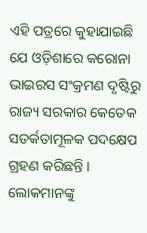ଏହି ପତ୍ରରେ କୁହାଯାଇଛି ଯେ ଓଡ଼ିଶାରେ କରୋନା ଭାଇରସ ସଂକ୍ରମଣ ଦୃଷ୍ଟିରୁ ରାଜ୍ୟ ସରକାର କେତେକ ସତର୍କତାମୂଳକ ପଦକ୍ଷେପ ଗ୍ରହଣ କରିଛନ୍ତି । ଲୋକମାନଙ୍କୁ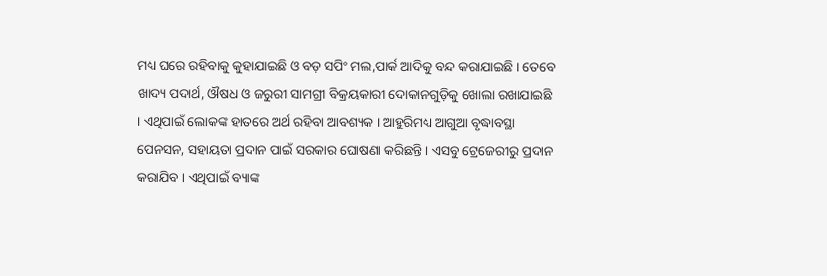ମଧ୍ୟ ଘରେ ରହିବାକୁ କୁହାଯାଇଛି ଓ ବଡ଼ ସପିଂ ମଲ,ପାର୍କ ଆଦିକୁ ବନ୍ଦ କରାଯାଇଛି । ତେବେ ଖାଦ୍ୟ ପଦାର୍ଥ, ଔଷଧ ଓ ଜରୁରୀ ସାମଗ୍ରୀ ବିକ୍ରୟକାରୀ ଦୋକାନଗୁଡ଼ିକୁ ଖୋଲା ରଖାଯାଇଛି । ଏଥିପାଇଁ ଲୋକଙ୍କ ହାତରେ ଅର୍ଥ ରହିବା ଆବଶ୍ୟକ । ଆହୁରିମଧ୍ୟ ଆଗୁଆ ବୃଦ୍ଧାବସ୍ଥା ପେନସନ, ସହାୟତା ପ୍ରଦାନ ପାଇଁ ସରକାର ଘୋଷଣା କରିଛନ୍ତି । ଏସବୁ ଟ୍ରେଜେରୀରୁ ପ୍ରଦାନ କରାଯିବ । ଏଥିପାଇଁ ବ୍ୟାଙ୍କ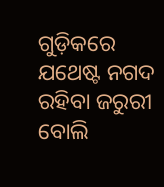ଗୁଡ଼ିକରେ ଯଥେଷ୍ଟ ନଗଦ ରହିବା ଜରୁରୀ ବୋଲି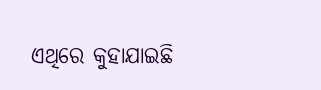ଏଥିରେ କୁହାଯାଇଛି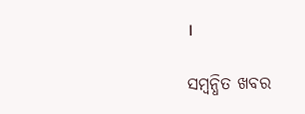।

ସମ୍ବନ୍ଧିତ ଖବର